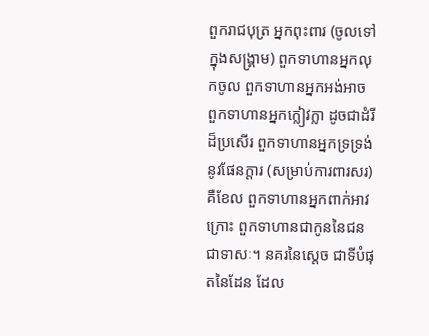ពួករាជបុត្រ អ្នកពុះពារ (ចូលទៅក្នុងសង្គ្រាម) ពួកទាហានអ្នកលុកចូល ពួកទាហានអ្នកអង់អាច ពួកទាហានអ្នកក្លៀវក្លា ដូចជាដំរីដ៏ប្រសើរ ពួកទាហានអ្នកទ្រទ្រង់នូវផែនក្តារ (សម្រាប់ការពារសរ) គឺខែល ពួកទាហានអ្នកពាក់អាវក្រោះ ពួកទាហានជាកូននៃជនជាទាសៈ។ នគរនៃស្តេច ជាទីបំផុតនៃដែន ដែល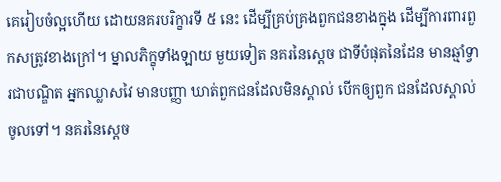គេរៀបចំល្អហើយ ដោយនគរបរិក្ខារទី ៥ នេះ ដើម្បីគ្រប់គ្រងពួកជនខាងក្នុង ដើម្បីការពារពួកសត្រូវខាងក្រៅ។ ម្នាលភិក្ខុទាំងឡាយ មួយទៀត នគរនៃស្តេច ជាទីបំផុតនៃដែន មានឆ្មាំទ្វារជាបណ្ឌិត អ្នកឈ្លាសវៃ មានបញ្ញា ឃាត់ពួកជនដែលមិនស្គាល់ បើកឲ្យពួក ជនដែលស្គាល់ចូលទៅ។ នគរនៃស្តេច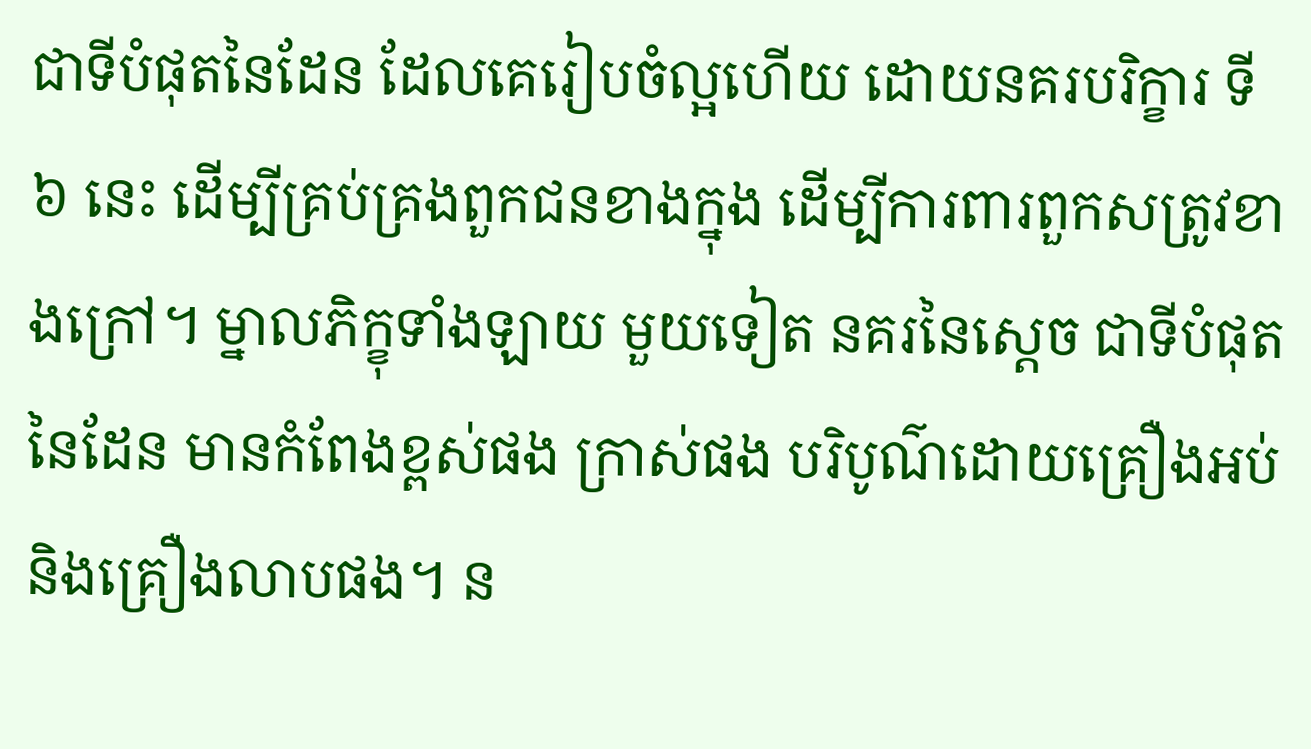ជាទីបំផុតនៃដែន ដែលគេរៀបចំល្អហើយ ដោយនគរបរិក្ខារ ទី ៦ នេះ ដើម្បីគ្រប់គ្រងពួកជនខាងក្នុង ដើម្បីការពារពួកសត្រូវខាងក្រៅ។ ម្នាលភិក្ខុទាំងឡាយ មួយទៀត នគរនៃស្តេច ជាទីបំផុតនៃដែន មានកំពែងខ្ពស់ផង ក្រាស់ផង បរិបូណ៌ដោយគ្រឿងអប់ និងគ្រឿងលាបផង។ ន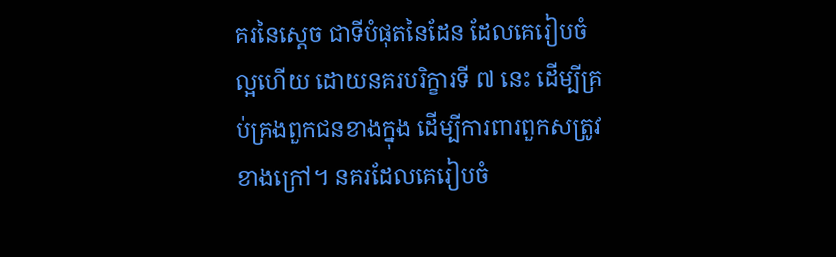គរនៃស្តេច ជាទីបំផុតនៃដែន ដែលគេរៀបចំល្អហើយ ដោយនគរបរិក្ខារទី ៧ នេះ ដើម្បីគ្រប់គ្រងពួកជនខាងក្នុង ដើម្បីការពារពួកសត្រូវខាងក្រៅ។ នគរដែលគេរៀបចំ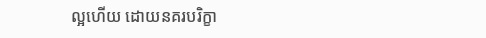ល្អហើយ ដោយនគរបរិក្ខា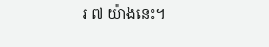រ ៧ យ៉ាងនេះ។